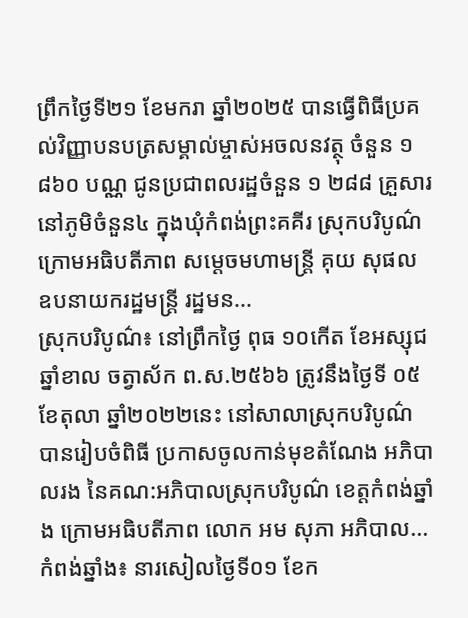ព្រឹកថ្ងៃទី២១ ខែមករា ឆ្នាំ២០២៥ បានធ្វើពិធីប្រគល់វិញ្ញាបនបត្រសម្គាល់ម្ចាស់អចលនវត្ថុ ចំនួន ១ ៨៦០ បណ្ណ ជូនប្រជាពលរដ្ឋចំនួន ១ ២៨៨ គ្រួសារ នៅភូមិចំនួន៤ ក្នុងឃុំកំពង់ព្រះគគីរ ស្រុកបរិបូណ៌ ក្រោមអធិបតីភាព សម្តេចមហាមន្ត្រី គុយ សុផល ឧបនាយករដ្ឋមន្ត្រី រដ្ឋមន...
ស្រុកបរិបូណ៌៖ នៅព្រឹកថ្ងៃ ពុធ ១០កើត ខែអស្សុជ ឆ្នាំខាល ចត្វាស័ក ព.ស.២៥៦៦ ត្រូវនឹងថ្ងៃទី ០៥ ខែតុលា ឆ្នាំ២០២២នេះ នៅសាលាស្រុកបរិបូណ៌ បានរៀបចំពិធី ប្រកាសចូលកាន់មុខតំណែង អភិបាលរង នៃគណ:អភិបាលស្រុកបរិបូណ៌ ខេត្តកំពង់ឆ្នាំង ក្រោមអធិបតីភាព លោក អម សុភា អភិបាល...
កំពង់ឆ្នាំង៖ នារសៀលថ្ងៃទី០១ ខែក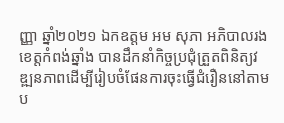ញ្ញា ឆ្នាំ២០២១ ឯកឧត្តម អម សុភា អភិបាលរងខេត្តកំពង់ឆ្នាំង បានដឹកនាំកិច្ចប្រជុំត្រួតពិនិត្យវឌ្ឍនភាពដើម្បីរៀបចំផែនការចុះធ្វើជំរឿននៅតាមប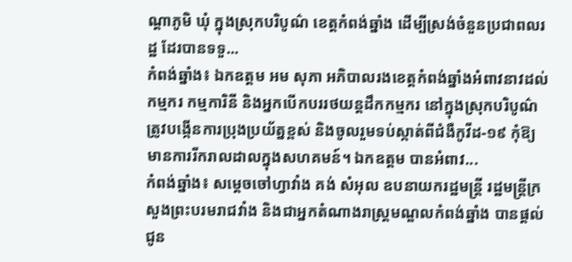ណ្ដាភូមិ ឃុំ ក្នុងស្រុកបរិបូណ៌ ខេត្តកំពង់ឆ្នាំង ដើម្បីស្រង់ចំនួនប្រជាពលរដ្ឋ ដែរបានទទួ...
កំពង់ឆ្នាំង៖ ឯកឧត្តម អម សុភា អភិបាលរងខេត្តកំពង់ឆ្នាំងអំពាវនាវដល់ កម្មករ កម្មការិនី និងអ្នកបើកបររថយន្តដឹកកម្មករ នៅក្នុងស្រុកបរិបូណ៌ ត្រូវបង្កើនការប្រុងប្រយ័ត្នខ្ពស់ និងចូលរួមទប់ស្កាត់ពីជំងឺកូវីដ-១៩ កុំឱ្យមានការរីករាលដាលក្នុងសហគមន៍។ ឯកឧត្តម បានអំពាវ...
កំពង់ឆ្នាំង៖ សម្តេចចៅហ្វាវាំង គង់ សំអុល ឧបនាយករដ្ឋមន្ត្រី រដ្ឋមន្ត្រីក្រសួងព្រះបរមរាជវាំង និងជាអ្នកតំណាងរាស្ត្រមណ្ឌលកំពង់ឆ្នាំង បានផ្តល់ជូន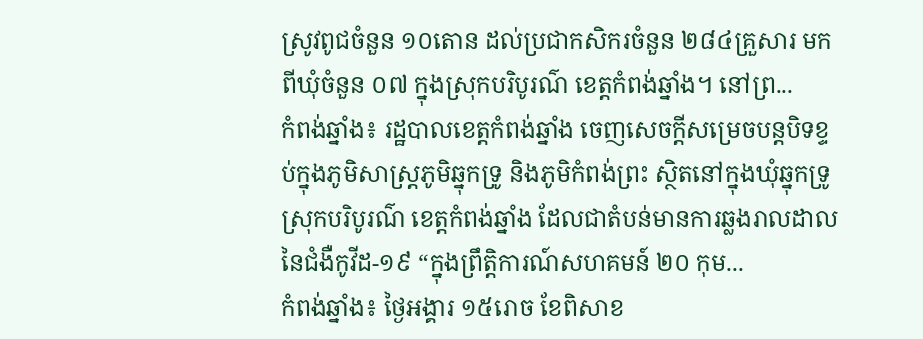ស្រូវពូជចំនួន ១០តោន ដល់ប្រជាកសិករចំនួន ២៨៤គ្រួសារ មកពីឃុំចំនួន ០៧ ក្នុងស្រុកបរិបូរណ៌ ខេត្តកំពង់ឆ្នាំង។ នៅព្រ...
កំពង់ឆ្នាំង៖ រដ្ឋបាលខេត្តកំពង់ឆ្នាំង ចេញសេចក្តីសម្រេចបន្តបិទខ្ទប់ក្នុងភូមិសាស្រ្តភូមិឆ្នុកទ្រូ និងភូមិកំពង់ព្រះ ស្ថិតនៅក្នុងឃុំឆ្នុកទ្រូ ស្រុកបរិបូរណ៌ ខេត្តកំពង់ឆ្នាំង ដែលជាតំបន់មានការឆ្លងរាលដាលនៃជំងឺកូវីដ-១៩ “ក្នុងព្រឹត្តិការណ៍សហគមន៍ ២០ កុម...
កំពង់ឆ្នាំង៖ ថ្ងៃអង្គារ ១៥រោច ខែពិសាខ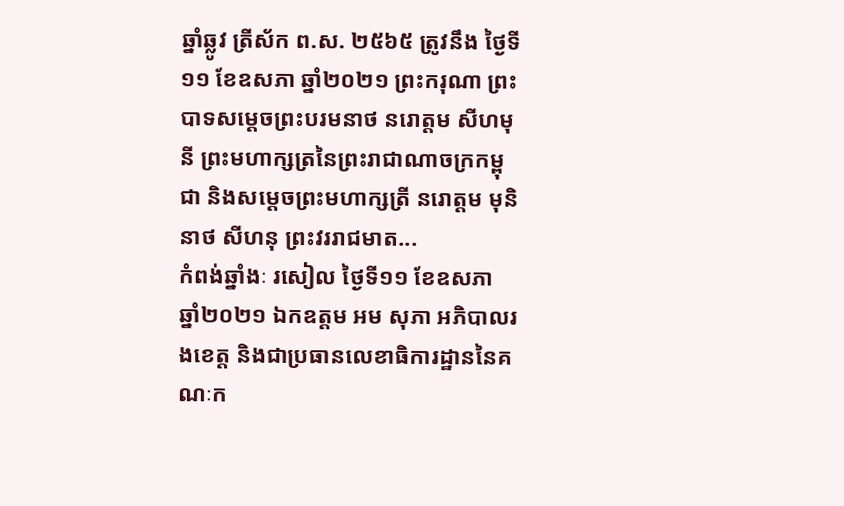ឆ្នាំឆ្លូវ ត្រីស័ក ព.ស. ២៥៦៥ ត្រូវនឹង ថ្ងៃទី១១ ខែឧសភា ឆ្នាំ២០២១ ព្រះករុណា ព្រះបាទសម្ដេចព្រះបរមនាថ នរោត្តម សីហមុនី ព្រះមហាក្សត្រនៃព្រះរាជាណាចក្រកម្ពុជា និងសម្តេចព្រះមហាក្សត្រី នរោត្តម មុនិនាថ សីហនុ ព្រះវររាជមាត...
កំពង់ឆ្នាំងៈ រសៀល ថ្ងៃទី១១ ខែឧសភា ឆ្នាំ២០២១ ឯកឧត្ដម អម សុភា អភិបាលរងខេត្ត និងជាប្រធានលេខាធិការដ្ឋាននៃគណៈក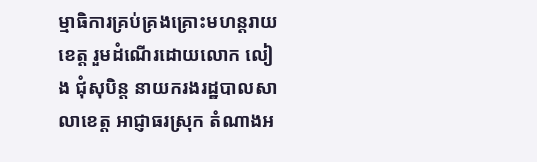ម្មាធិការគ្រប់គ្រងគ្រោះមហន្តរាយខេត្ត រួមដំណើរដោយលោក លៀង ជុំសុបិន្ត នាយករងរដ្ឋបាលសាលាខេត្ត អាជ្ញាធរស្រុក តំណាងអ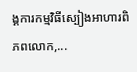ង្គការកម្មវិធីស្បៀងអាហារពិភពលោក,...